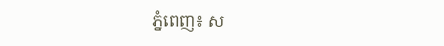ភ្នំពេញ៖ ស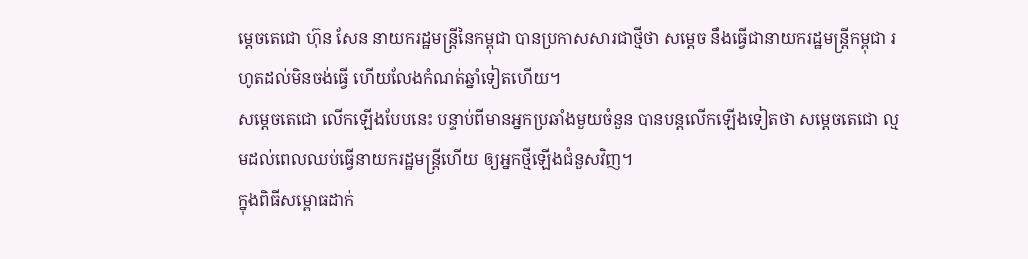ម្ដេចតេជោ ហ៊ុន សែន នាយករដ្ឋមន្ដ្រីនៃកម្ពុជា បានប្រកាសសារជាថ្មីថា សម្ដេច នឹងធ្វើជានាយករដ្ឋមន្ដ្រីកម្ពុជា រហូតដល់មិនចង់ធ្វើ ហើយលែងកំណត់ឆ្នាំទៀតហើយ។
សម្ដេចតេជោ លើកឡើងបែបនេះ បន្ទាប់ពីមានអ្នកប្រឆាំងមួយចំនួន បានបន្តលើកឡើងទៀតថា សម្ដេចតេជោ ល្មមដល់ពេលឈប់ធ្វើនាយករដ្ឋមន្ដ្រីហើយ ឲ្យអ្នកថ្មីឡើងជំនួសវិញ។
ក្នុងពិធីសម្ពោធដាក់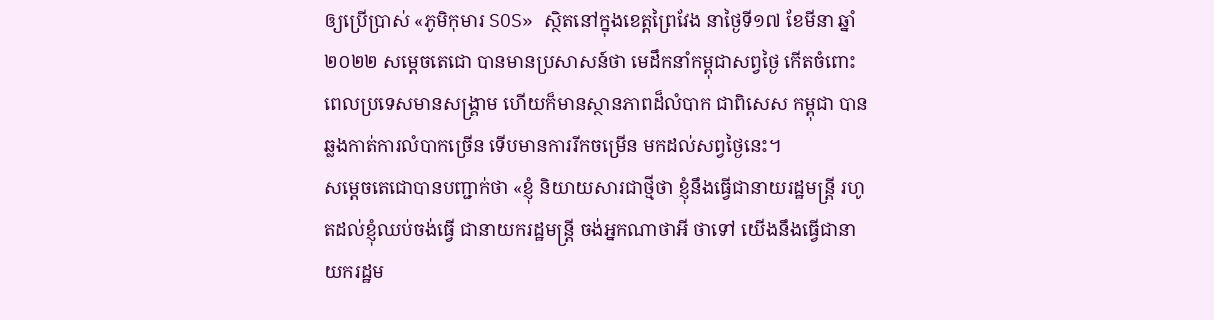ឲ្យប្រើប្រាស់ «ភូមិកុមារ SOS» ស្ថិតនៅក្នុងខេត្តព្រៃវែង នាថ្ងៃទី១៧ ខែមីនា ឆ្នាំ២០២២ សម្ដេចតេជោ បានមានប្រសាសន៍ថា មេដឹកនាំកម្ពុជាសព្វថ្ងៃ កើតចំពោះពេលប្រទេសមានសង្គ្រាម ហើយក៏មានស្ថានភាពដ៏លំបាក ជាពិសេស កម្ពុជា បានឆ្លងកាត់ការលំបាកច្រើន ទើបមានការរីកចម្រើន មកដល់សព្វថ្ងៃនេះ។
សម្ដេចតេជោបានបញ្ជាក់ថា «ខ្ញុំ និយាយសារជាថ្មីថា ខ្ញុំនឹងធ្វើជានាយរដ្ឋមន្ដ្រី រហូតដល់ខ្ញុំឈប់ចង់ធ្វើ ជានាយករដ្ឋមន្ដ្រី ចង់អ្នកណាថាអី ថាទៅ យើងនឹងធ្វើជានាយករដ្ឋម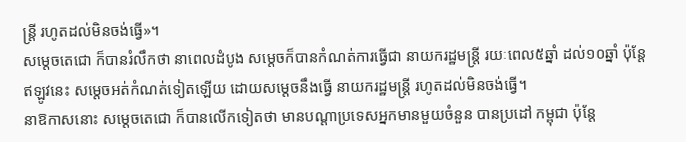ន្ដ្រី រហូតដល់មិនចង់ធ្វើ»។
សម្ដេចតេជោ ក៏បានរំលឹកថា នាពេលដំបូង សម្ដេចក៏បានកំណត់ការធ្វើជា នាយករដ្ឋមន្ដ្រី រយៈពេល៥ឆ្នាំ ដល់១០ឆ្នាំ ប៉ុន្ដែឥឡូវនេះ សម្ដេចអត់កំណត់ទៀតឡើយ ដោយសម្ដេចនឹងធ្វើ នាយករដ្ឋមន្ដ្រី រហូតដល់មិនចង់ធ្វើ។
នាឱកាសនោះ សម្ដេចតេជោ ក៏បានលើកទៀតថា មានបណ្ដាប្រទេសអ្នកមានមួយចំនួន បានប្រដៅ កម្ពុជា ប៉ុន្តែ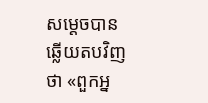សម្ដេចបានឆ្លើយតបវិញថា «ពួកអ្ន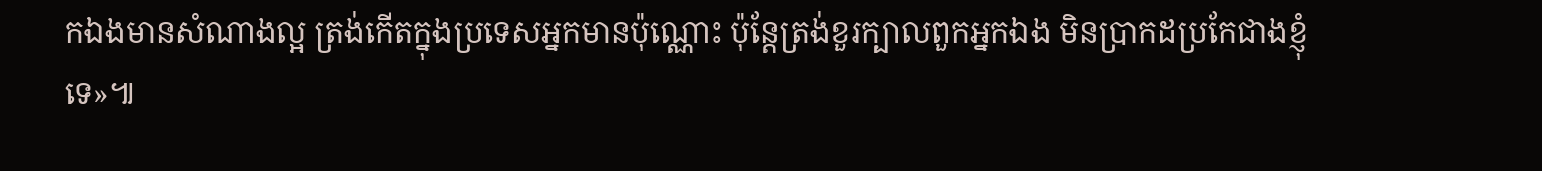កឯងមានសំណាងល្អ ត្រង់កើតក្នុងប្រទេសអ្នកមានប៉ុណ្ណោះ ប៉ុន្ដែត្រង់ខួរក្បាលពួកអ្នកឯង មិនប្រាកដប្រកែជាងខ្ញុំទេ»៕